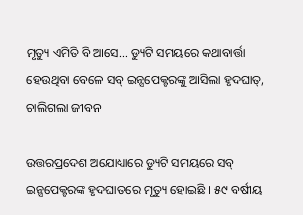ମୃତ୍ୟୁ ଏମିତି ବି ଆସେ… ଡ୍ୟୁଟି ସମୟରେ କଥାବାର୍ତ୍ତା ହେଉଥିବା ବେଳେ ସବ୍ ଇନ୍ସପେକ୍ଟରଙ୍କୁ ଆସିଲା ହୃଦଘାତ୍, ଚାଲିଗଲା ଜୀବନ

ଉତ୍ତରପ୍ରଦେଶ ଅଯୋଧ୍ୟାରେ ଡ୍ୟୁଟି ସମୟରେ ସବ୍ ଇନ୍ସପେକ୍ଟରଙ୍କ ହୃଦଘାତରେ ମୃତ୍ୟୁ ହୋଇଛି । ୫୯ ବର୍ଷୀୟ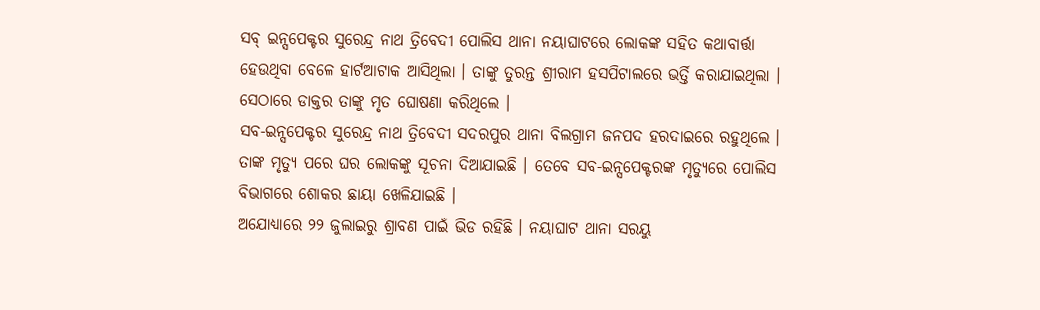ସବ୍ ଇନ୍ସପେକ୍ଟର ସୁରେନ୍ଦ୍ର ନାଥ ତ୍ରିବେଦୀ ପୋଲିସ ଥାନା ନୟାଘାଟରେ ଲୋକଙ୍କ ସହିତ କଥାବାର୍ତ୍ତା ହେଉଥିବା ବେଳେ ହାର୍ଟଆଟାକ ଆସିଥିଲା । ତାଙ୍କୁ ତୁରନ୍ତ ଶ୍ରୀରାମ ହସପିଟାଲରେ ଭର୍ତ୍ତି କରାଯାଇଥିଲା । ସେଠାରେ ଡାକ୍ତର ତାଙ୍କୁ ମୃତ ଘୋଷଣା କରିଥିଲେ ।
ସବ-ଇନ୍ସପେକ୍ଟର ସୁରେନ୍ଦ୍ର ନାଥ ତ୍ରିବେଦୀ ସଦରପୁର ଥାନା ବିଲଗ୍ରାମ ଜନପଦ ହରଦାଇରେ ରହୁଥିଲେ । ତାଙ୍କ ମୃତ୍ୟୁ ପରେ ଘର ଲୋକଙ୍କୁ ସୂଚନା ଦିଆଯାଇଛି । ତେବେ ସବ-ଇନ୍ସପେକ୍ଟରଙ୍କ ମୃତ୍ୟୁରେ ପୋଲିସ ବିଭାଗରେ ଶୋକର ଛାୟା ଖେଳିଯାଇଛି ।
ଅଯୋଧ୍ୟାରେ ୨୨ ଜୁଲାଇରୁ ଶ୍ରାବଣ ପାଇଁ ଭିଡ ରହିଛି । ନୟାଘାଟ ଥାନା ସରୟୁ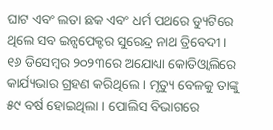ଘାଟ ଏବଂ ଲତା ଛକ ଏବଂ ଧର୍ମ ପଥରେ ଡ୍ୟୁଟିରେ ଥିଲେ ସବ ଇନ୍ସପେକ୍ଟର ସୁରେନ୍ଦ୍ର ନାଥ ତ୍ରିବେଦୀ । ୧୬ ଡିସେମ୍ବର ୨୦୨୩ରେ ଅଯୋଧ୍ୟା କୋତିଓ୍ଵାଲିରେ କାର୍ଯ୍ୟଭାର ଗ୍ରହଣ କରିଥିଲେ । ମୃତ୍ୟୁ ବେଳକୁ ତାଙ୍କୁ ୫୯ ବର୍ଷ ହୋଇଥିଲା । ପୋଲିସ ବିଭାଗରେ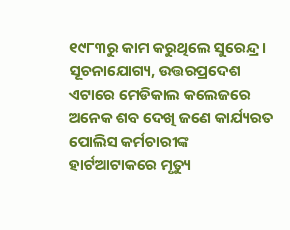୧୯୮୩ରୁ କାମ କରୁଥିଲେ ସୁରେନ୍ଦ୍ର ।
ସୂଚନାଯୋଗ୍ୟ, ଉତ୍ତରପ୍ରଦେଶ ଏଟାରେ ମେଡିକାଲ କଲେଜରେ ଅନେକ ଶବ ଦେଖି ଜଣେ କାର୍ଯ୍ୟରତ ପୋଲିସ କର୍ମଚାରୀଙ୍କ ହାର୍ଟଆଟାକରେ ମୃତ୍ୟୁ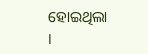ହୋଇଥିଲା ।